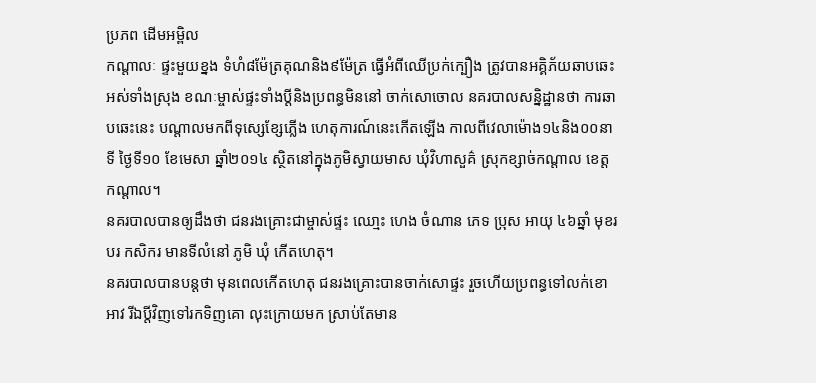ប្រភព ដើមអម្ពិល
កណ្តាលៈ ផ្ទះមួយខ្នង ទំហំ៨ម៉ែត្រគុណនិង៩ម៉ែត្រ ធ្វើអំពីឈើប្រក់ក្បឿង ត្រូវបានអគ្គិភ័យឆាបឆេះអស់ទាំងស្រុង ខណៈម្ចាស់ផ្ទះទាំងប្តីនិងប្រពន្ធមិននៅ ចាក់សោចោល នគរបាលសន្និដ្ឋានថា ការឆាបឆេះនេះ បណ្តាលមកពីទុស្សេខ្សែភ្លើង ហេតុការណ៍នេះកើតឡើង កាលពីវេលាម៉ោង១៤និង០០នាទី ថ្ងៃទី១០ ខែមេសា ឆ្នាំ២០១៤ ស្ថិតនៅក្នុងភូមិស្វាយមាស ឃុំវិហាសួគ៌ ស្រុកខ្សាច់កណ្តាល ខេត្តកណ្តាល។
នគរបាលបានឲ្យដឹងថា ជនរងគ្រោះជាម្ចាស់ផ្ទះ ឈោ្មះ ហេង ចំណាន ភេទ ប្រុស អាយុ ៤៦ឆ្នាំ មុខរបរ កសិករ មានទីលំនៅ ភូមិ ឃុំ កើតហេតុ។
នគរបាលបានបន្តថា មុនពេលកើតហេតុ ជនរងគ្រោះបានចាក់សោផ្ទះ រួចហើយប្រពន្ធទៅលក់ខោអាវ រីឯប្តីវិញទៅរកទិញគោ លុះក្រោយមក ស្រាប់តែមាន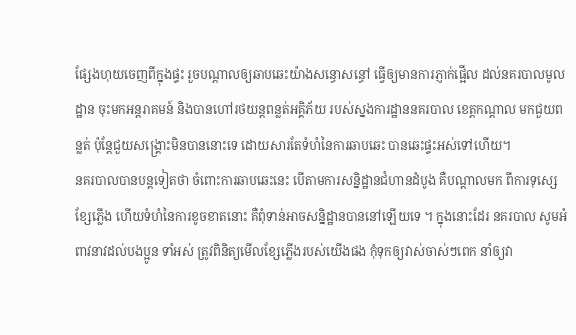ផ្សែងហុយចេញពីក្នុងផ្ទះ រួចបណ្តាលឲ្យឆាបឆេះយ៉ាងសន្ធោសន្ធៅ ធ្វើឲ្យមានការភ្ញាក់ផ្អើល ដល់នគរបាលមូលដ្ឋាន ចុះមកអន្តរាគមន៍ និងបានហៅរថយន្តពន្លត់អគ្គិភ័យ របស់ស្នងការដ្ឋាននគរបាល ខេត្តកណ្តាល មកជួយពន្លត់ ប៉ុន្តែជួយសង្គ្រោះមិនបាននោះទេ ដោយសារតែទំហំនៃការឆាបឆេះ បានឆេះផ្ទះអស់ទៅហើយ។
នគរបាលបានបន្តទៀតថា ចំពោះការឆាបឆេះនេះ បើតាមការសន្និដ្ឋានជំហានដំបូង គឺបណ្តាលមក ពីការទុស្សេខ្សែភ្លើង ហើយទំហំនៃការខូចខាតនោះ គឺពុំទាន់អាចសន្និដ្ឋានបាននៅឡើយទេ ។ ក្នុងនោះដែរ នគរបាល សូមអំពាវនាវដល់បងប្អូន ទាំអស់ ត្រូវពិនិត្យមើលខ្សែភ្លើងរបស់យើងផង កុំទុកឲ្យវាស់ចាស់ៗពេក នាំឲ្យវា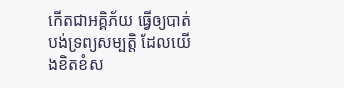កើតជាអគ្គិភ័យ ធ្វើឲ្យបាត់បង់ទ្រព្យសម្បត្តិ ដែលយើងខិតខំស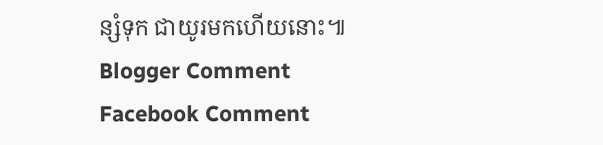ន្សំទុក ជាយូរមកហើយនោះ៕
Blogger Comment
Facebook Comment